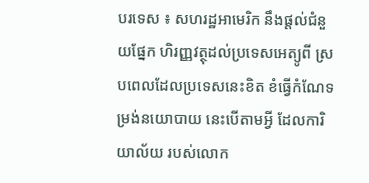បរទេស ៖ សហរដ្ឋអាមេរិក នឹងផ្តល់ជំនួយផ្នែក ហិរញ្ញវត្ថុដល់ប្រទេសអេត្យូពី ស្របពេលដែលប្រទេសនេះខិត ខំធ្វើកំណែទម្រង់នយោបាយ នេះបើតាមអ្វី ដែលការិយាល័យ របស់លោក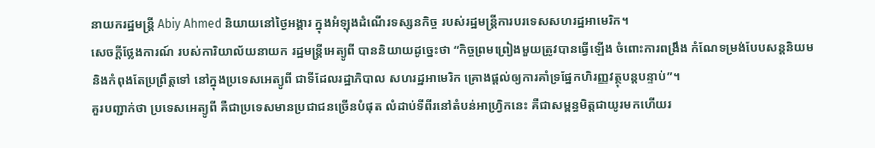នាយករដ្ឋមន្ត្រី Abiy Ahmed និយាយនៅថ្ងៃអង្គារ ក្នុងអំឡុងដំណើរទស្សនកិច្ច របស់រដ្ឋមន្ត្រីការបរទេសសហរដ្ឋអាមេរិក។
សេចក្តីថ្លែងការណ៍ របស់ការិយាល័យនាយក រដ្ឋមន្ត្រីអេត្យូពី បាននិយាយដូច្នេះថា “កិច្ចព្រមព្រៀងមួយត្រូវបានធ្វើឡើង ចំពោះការពង្រឹង កំណែទម្រង់បែបសន្តនិយម និងកំពុងតែប្រព្រឹត្តទៅ នៅក្នុងប្រទេសអេត្យូពី ជាទីដែលរដ្ឋាភិបាល សហរដ្ឋអាមេរិក គ្រោងផ្តល់ឲ្យការគាំទ្រផ្នែកហិរញ្ញវត្ថុបន្តបន្ទាប់”។
គួរបញ្ជាក់ថា ប្រទេសអេត្យូពី គឺជាប្រទេសមានប្រជាជនច្រើនបំផុត លំដាប់ទីពីរនៅតំបន់អាហ្វ្រិកនេះ គឺជាសម្ពន្ធមិត្តជាយូរមកហើយរ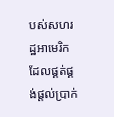បស់សហរដ្ឋអាមេរិក ដែលផ្គត់ផ្គង់ផ្តល់ប្រាក់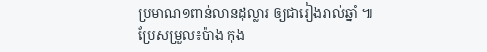ប្រមាណ១ពាន់លានដុល្លារ ឲ្យជារៀងរាល់ឆ្នាំ ៕
ប្រែសម្រួល៖ប៉ាង កុង